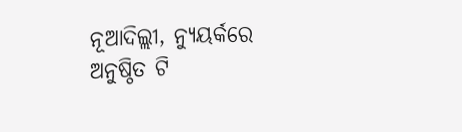ନୂଆଦିଲ୍ଲୀ, ନ୍ୟୁୟର୍କରେ ଅନୁଷ୍ଠିତ ଟି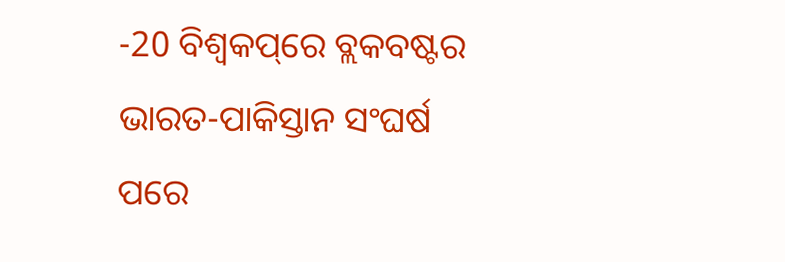-20 ବିଶ୍ୱକପ୍‌ରେ ବ୍ଲକବଷ୍ଟର ଭାରତ-ପାକିସ୍ତାନ ସଂଘର୍ଷ ପରେ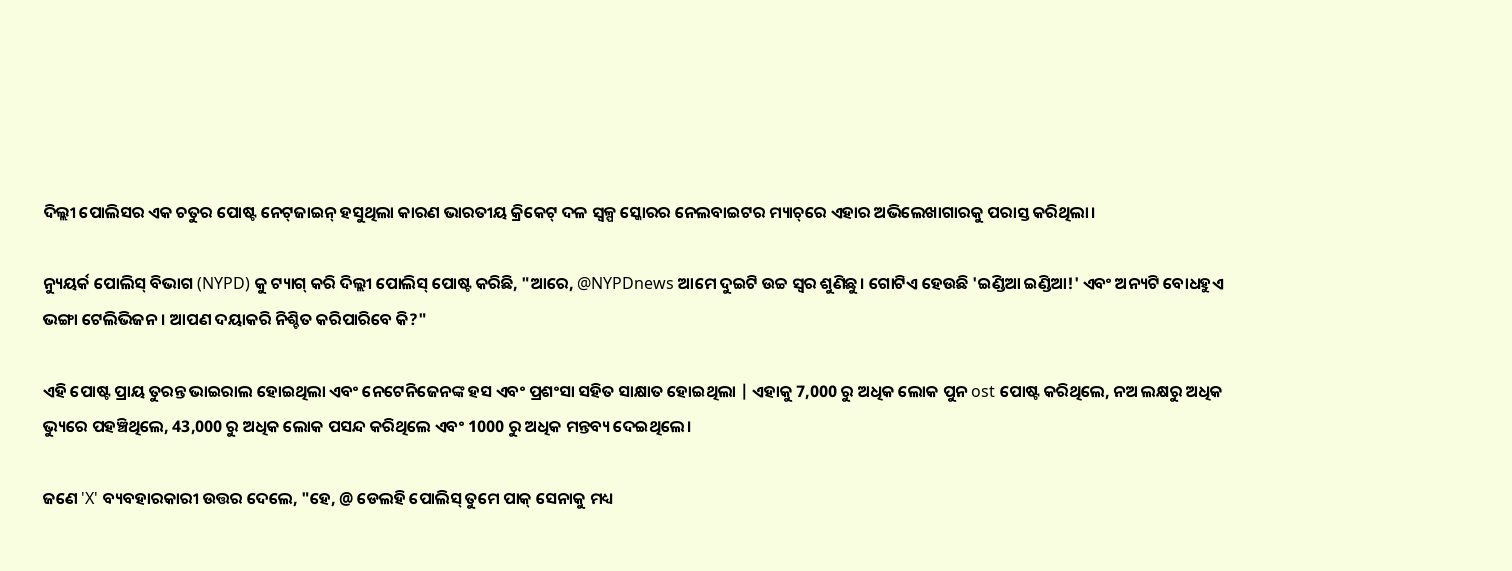ଦିଲ୍ଲୀ ପୋଲିସର ଏକ ଚତୁର ପୋଷ୍ଟ ନେଟ୍‌ଜାଇନ୍‌ ହସୁଥିଲା କାରଣ ଭାରତୀୟ କ୍ରିକେଟ୍ ଦଳ ସ୍ୱଳ୍ପ ସ୍କୋରର ନେଲବାଇଟର ମ୍ୟାଚ୍‌ରେ ଏହାର ଅଭିଲେଖାଗାରକୁ ପରାସ୍ତ କରିଥିଲା।

ନ୍ୟୁୟର୍କ ପୋଲିସ୍ ବିଭାଗ (NYPD) କୁ ଟ୍ୟାଗ୍ କରି ଦିଲ୍ଲୀ ପୋଲିସ୍ ପୋଷ୍ଟ କରିଛି, "ଆରେ, @NYPDnews ଆମେ ଦୁଇଟି ଉଚ୍ଚ ସ୍ୱର ଶୁଣିଛୁ। ଗୋଟିଏ ହେଉଛି 'ଇଣ୍ଡିଆ ଇଣ୍ଡିଆ!' ଏବଂ ଅନ୍ୟଟି ବୋଧହୁଏ ଭଙ୍ଗା ଟେଲିଭିଜନ। ଆପଣ ଦୟାକରି ନିଶ୍ଚିତ କରିପାରିବେ କି?"

ଏହି ପୋଷ୍ଟ ପ୍ରାୟ ତୁରନ୍ତ ଭାଇରାଲ ହୋଇଥିଲା ଏବଂ ନେଟେନିଜେନଙ୍କ ହସ ଏବଂ ପ୍ରଶଂସା ସହିତ ସାକ୍ଷାତ ହୋଇଥିଲା | ଏହାକୁ 7,000 ରୁ ଅଧିକ ଲୋକ ପୁନ ost ପୋଷ୍ଟ କରିଥିଲେ, ନଅ ଲକ୍ଷରୁ ଅଧିକ ଭ୍ୟୁରେ ପହଞ୍ଚିଥିଲେ, 43,000 ରୁ ଅଧିକ ଲୋକ ପସନ୍ଦ କରିଥିଲେ ଏବଂ 1000 ରୁ ଅଧିକ ମନ୍ତବ୍ୟ ଦେଇଥିଲେ।

ଜଣେ 'X' ବ୍ୟବହାରକାରୀ ଉତ୍ତର ଦେଲେ, "ହେ, @ ଡେଲହି ପୋଲିସ୍ ତୁମେ ପାକ୍ ସେନାକୁ ମଧ୍ୟ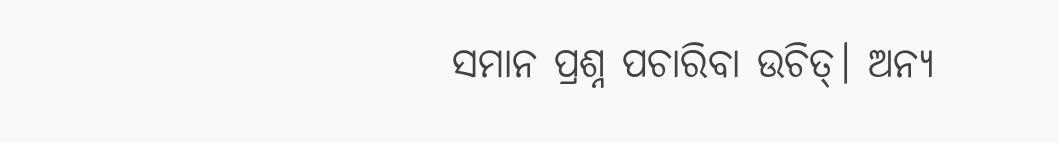ସମାନ ପ୍ରଶ୍ନ ପଚାରିବା ଉଚିତ୍। ଅନ୍ୟ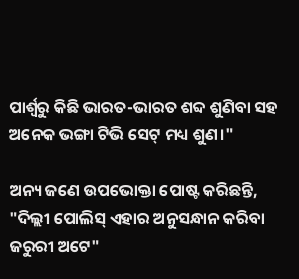ପାର୍ଶ୍ୱରୁ କିଛି ଭାରତ-ଭାରତ ଶବ୍ଦ ଶୁଣିବା ସହ ଅନେକ ଭଙ୍ଗା ଟିଭି ସେଟ୍ ମଧ୍ୟ ଶୁଣ।"

ଅନ୍ୟ ଜଣେ ଉପଭୋକ୍ତା ପୋଷ୍ଟ କରିଛନ୍ତି, "ଦିଲ୍ଲୀ ପୋଲିସ୍ ଏହାର ଅନୁସନ୍ଧାନ କରିବା ଜରୁରୀ ଅଟେ"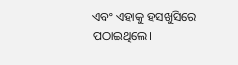ଏବଂ ଏହାକୁ ହସଖୁସିରେ ପଠାଇଥିଲେ।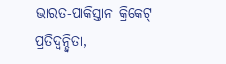ଭାରତ-ପାକିସ୍ତାନ କ୍ରିକେଟ୍ ପ୍ରତିଦ୍ୱନ୍ଦ୍ୱିତା,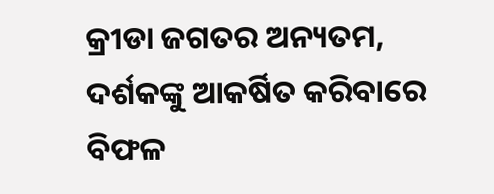କ୍ରୀଡା ଜଗତର ଅନ୍ୟତମ, ଦର୍ଶକଙ୍କୁ ଆକର୍ଷିତ କରିବାରେ ବିଫଳ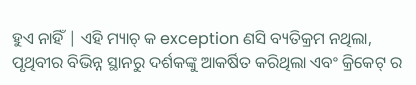ହୁଏ ନାହିଁ | ଏହି ମ୍ୟାଚ୍ କ exception ଣସି ବ୍ୟତିକ୍ରମ ନଥିଲା, ପୃଥିବୀର ବିଭିନ୍ନ ସ୍ଥାନରୁ ଦର୍ଶକଙ୍କୁ ଆକର୍ଷିତ କରିଥିଲା ଏବଂ କ୍ରିକେଟ୍ ର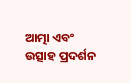ଆତ୍ମା ଏବଂ ଉତ୍ସାହ ପ୍ରଦର୍ଶନ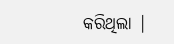କରିଥିଲା |